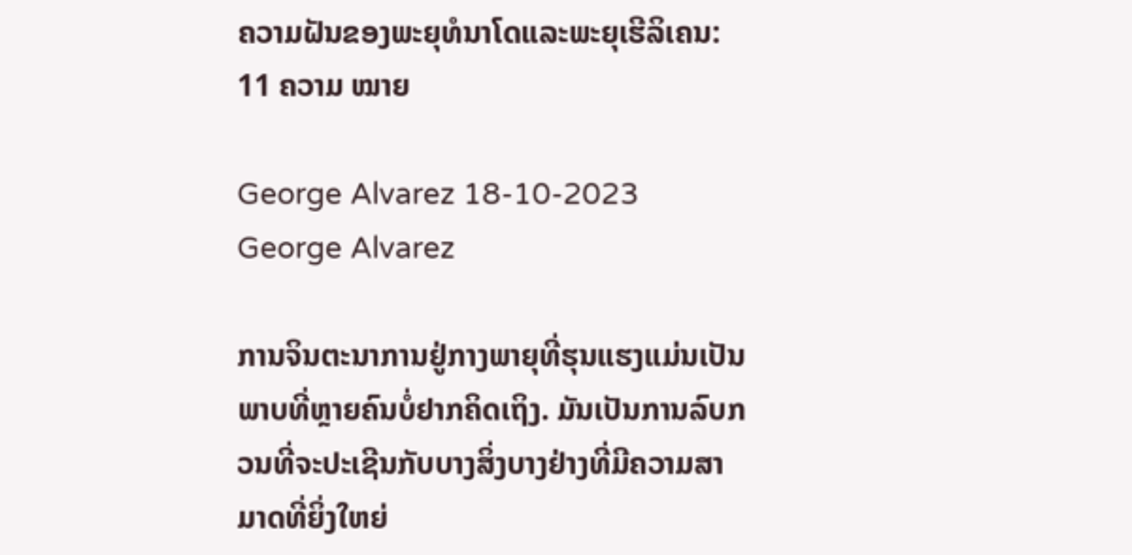ຄວາມຝັນຂອງພະຍຸທໍນາໂດແລະພະຍຸເຮີລິເຄນ: 11 ຄວາມ ໝາຍ

George Alvarez 18-10-2023
George Alvarez

ການຈິນຕະນາການຢູ່ກາງພາຍຸທີ່ຮຸນແຮງແມ່ນເປັນພາບທີ່ຫຼາຍຄົນບໍ່ຢາກຄິດເຖິງ. ມັນເປັນການລົບກວນທີ່ຈະປະເຊີນກັບບາງສິ່ງບາງຢ່າງທີ່ມີຄວາມສາມາດທີ່ຍິ່ງໃຫຍ່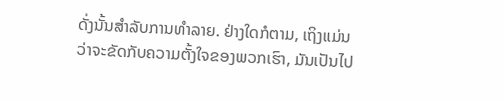ດັ່ງນັ້ນສໍາລັບການທໍາລາຍ. ຢ່າງໃດກໍຕາມ, ເຖິງແມ່ນວ່າຈະຂັດກັບຄວາມຕັ້ງໃຈຂອງພວກເຮົາ, ມັນເປັນໄປ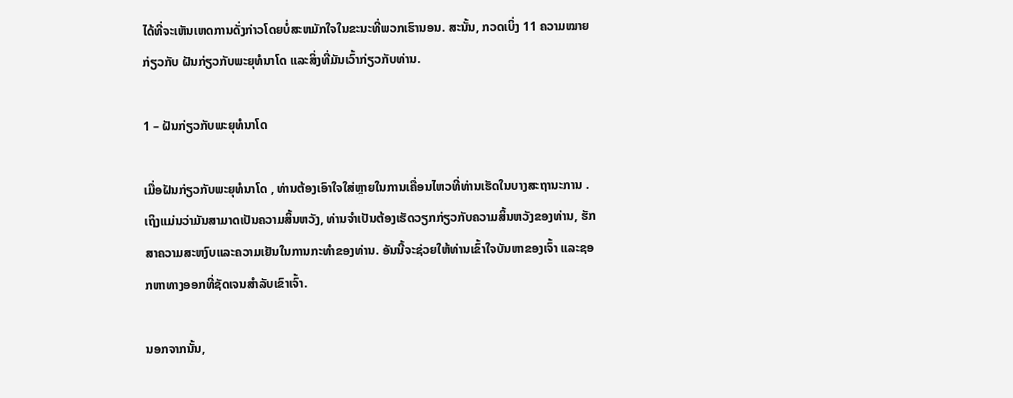ໄດ້ທີ່ຈະເຫັນເຫດການດັ່ງກ່າວໂດຍບໍ່ສະຫມັກໃຈໃນຂະນະທີ່ພວກເຮົານອນ. ສະນັ້ນ, ກວດເບິ່ງ 11 ຄວາມໝາຍກ່ຽວກັບ ຝັນກ່ຽວກັບພະຍຸທໍນາໂດ ແລະສິ່ງທີ່ມັນເວົ້າກ່ຽວກັບທ່ານ.

1 – ຝັນກ່ຽວກັບພະຍຸທໍນາໂດ

ເມື່ອຝັນກ່ຽວກັບພະຍຸທໍນາໂດ , ທ່ານຕ້ອງເອົາໃຈໃສ່ຫຼາຍໃນການເຄື່ອນໄຫວທີ່ທ່ານເຮັດໃນບາງສະຖານະການ . ເຖິງແມ່ນວ່າມັນສາມາດເປັນຄວາມສິ້ນຫວັງ, ທ່ານຈໍາເປັນຕ້ອງເຮັດວຽກກ່ຽວກັບຄວາມສິ້ນຫວັງຂອງທ່ານ, ຮັກສາຄວາມສະຫງົບແລະຄວາມເຢັນໃນການກະທໍາຂອງທ່ານ. ອັນນີ້ຈະຊ່ວຍໃຫ້ທ່ານເຂົ້າໃຈບັນຫາຂອງເຈົ້າ ແລະຊອກຫາທາງອອກທີ່ຊັດເຈນສໍາລັບເຂົາເຈົ້າ.

ນອກຈາກນັ້ນ,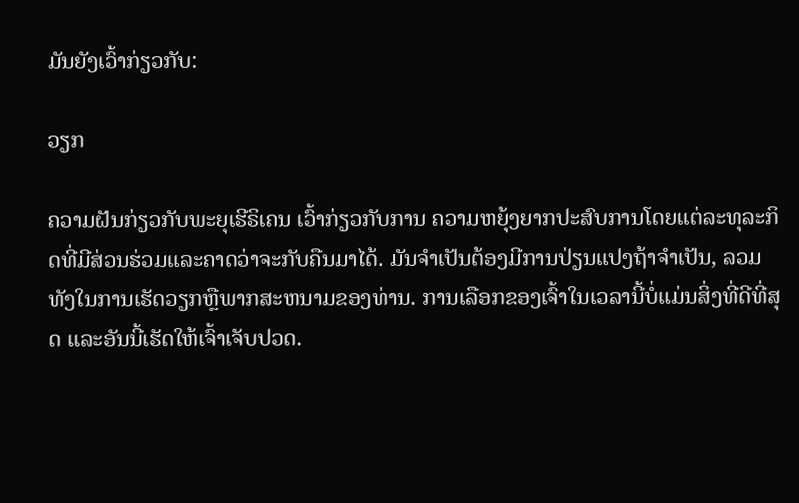ມັນຍັງເວົ້າກ່ຽວກັບ:

ວຽກ

ຄວາມຝັນກ່ຽວກັບພະຍຸເຮີຣິເຄນ ເວົ້າກ່ຽວກັບການ ຄວາມຫຍຸ້ງຍາກປະສົບການໂດຍແຕ່ລະທຸລະກິດທີ່ມີສ່ວນຮ່ວມແລະຄາດວ່າຈະກັບຄືນມາໄດ້. ມັນຈໍາເປັນຕ້ອງມີການປ່ຽນແປງຖ້າຈໍາເປັນ, ລວມທັງໃນການເຮັດວຽກຫຼືພາກສະຫນາມຂອງທ່ານ. ການເລືອກຂອງເຈົ້າໃນເວລານີ້ບໍ່ແມ່ນສິ່ງທີ່ດີທີ່ສຸດ ແລະອັນນີ້ເຮັດໃຫ້ເຈົ້າເຈັບປວດ.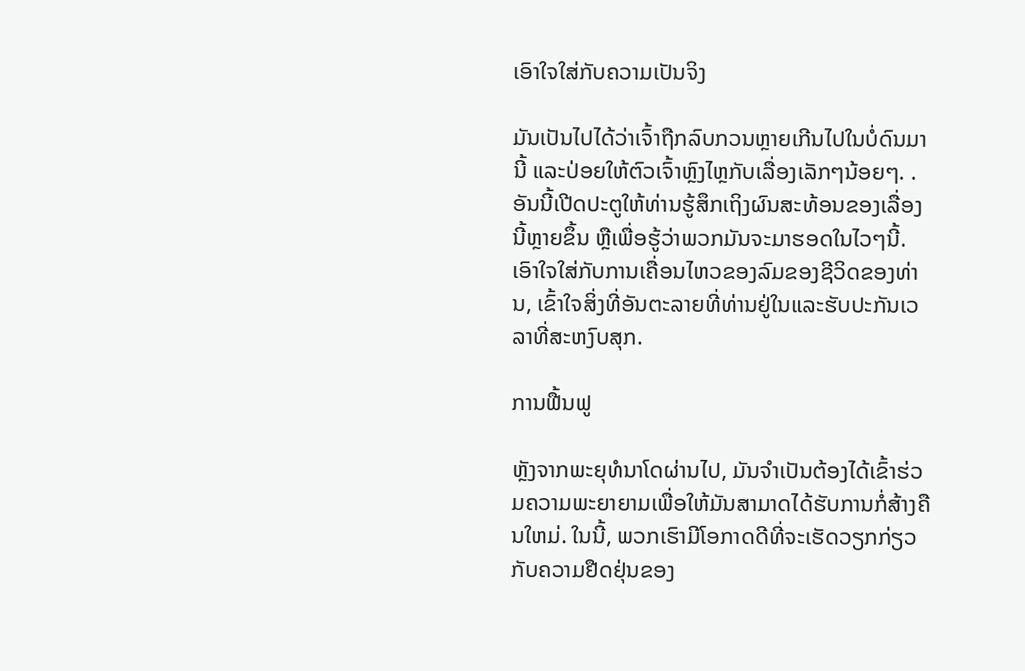ເອົາໃຈໃສ່ກັບຄວາມເປັນຈິງ

ມັນເປັນໄປໄດ້ວ່າເຈົ້າຖືກລົບກວນຫຼາຍເກີນໄປໃນບໍ່ດົນມານີ້ ແລະປ່ອຍໃຫ້ຕົວເຈົ້າຫຼົງໄຫຼກັບເລື່ອງເລັກໆນ້ອຍໆ. . ອັນນີ້ເປີດປະຕູໃຫ້ທ່ານຮູ້ສຶກເຖິງຜົນສະທ້ອນຂອງເລື່ອງນີ້ຫຼາຍຂຶ້ນ ຫຼືເພື່ອຮູ້ວ່າພວກມັນຈະມາຮອດໃນໄວໆນີ້. ເອົາໃຈໃສ່ກັບການເຄື່ອນໄຫວຂອງລົມຂອງຊີວິດຂອງທ່ານ, ເຂົ້າໃຈສິ່ງທີ່ອັນຕະລາຍທີ່ທ່ານຢູ່ໃນແລະຮັບປະກັນເວລາທີ່ສະຫງົບສຸກ.

ການຟື້ນຟູ

ຫຼັງຈາກພະຍຸທໍນາໂດຜ່ານໄປ, ມັນຈໍາເປັນຕ້ອງໄດ້ເຂົ້າຮ່ວມຄວາມພະຍາຍາມເພື່ອໃຫ້ມັນສາມາດໄດ້ຮັບການກໍ່ສ້າງຄືນໃຫມ່. ໃນນີ້, ພວກເຮົາມີໂອກາດດີທີ່ຈະເຮັດວຽກກ່ຽວກັບຄວາມຢືດຢຸ່ນຂອງ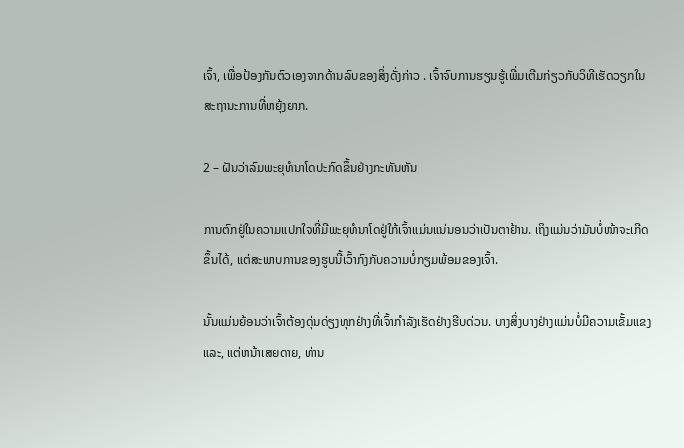ເຈົ້າ, ເພື່ອປ້ອງກັນຕົວເອງຈາກດ້ານລົບຂອງສິ່ງດັ່ງກ່າວ . ເຈົ້າຈົບການຮຽນຮູ້ເພີ່ມເຕີມກ່ຽວກັບວິທີເຮັດວຽກໃນສະຖານະການທີ່ຫຍຸ້ງຍາກ.

2 – ຝັນວ່າລົມພະຍຸທໍນາໂດປະກົດຂຶ້ນຢ່າງກະທັນຫັນ

ການຕົກຢູ່ໃນຄວາມແປກໃຈທີ່ມີພະຍຸທໍນາໂດຢູ່ໃກ້ເຈົ້າແມ່ນແນ່ນອນວ່າເປັນຕາຢ້ານ. ເຖິງແມ່ນວ່າມັນບໍ່ໜ້າຈະເກີດຂຶ້ນໄດ້, ແຕ່ສະພາບການຂອງຮູບນີ້ເວົ້າກົງກັບຄວາມບໍ່ກຽມພ້ອມຂອງເຈົ້າ.

ນັ້ນແມ່ນຍ້ອນວ່າເຈົ້າຕ້ອງດຸ່ນດ່ຽງທຸກຢ່າງທີ່ເຈົ້າກຳລັງເຮັດຢ່າງຮີບດ່ວນ. ບາງສິ່ງບາງຢ່າງແມ່ນບໍ່ມີຄວາມເຂັ້ມແຂງແລະ, ແຕ່ຫນ້າເສຍດາຍ, ທ່ານ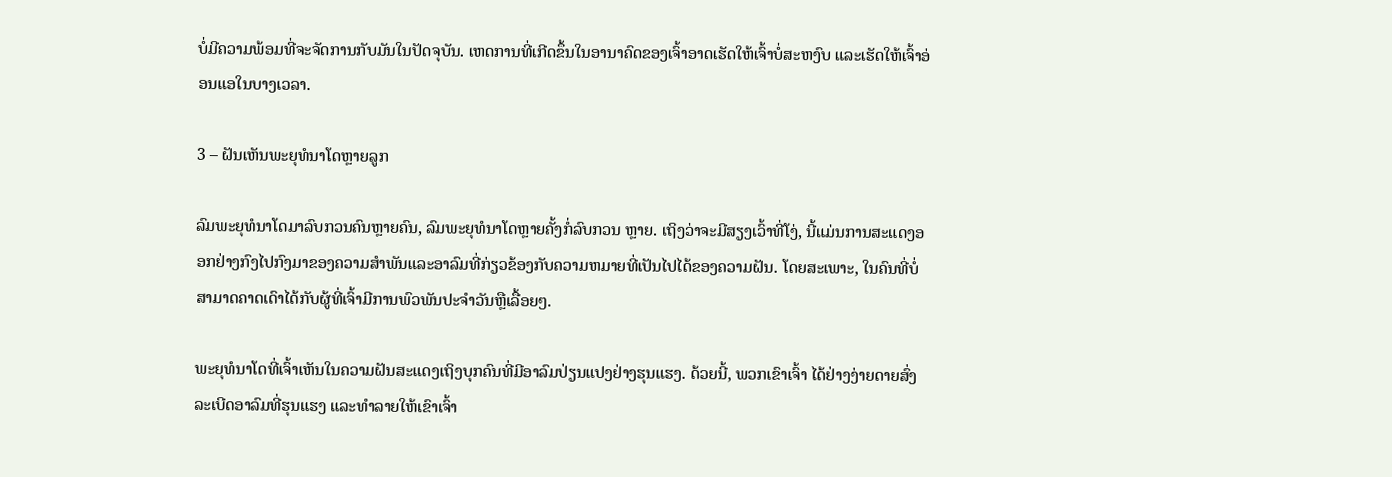ບໍ່ມີຄວາມພ້ອມທີ່ຈະຈັດການກັບມັນໃນປັດຈຸບັນ. ເຫດການທີ່ເກີດຂຶ້ນໃນອານາຄົດຂອງເຈົ້າອາດເຮັດໃຫ້ເຈົ້າບໍ່ສະຫງົບ ແລະເຮັດໃຫ້ເຈົ້າອ່ອນແອໃນບາງເວລາ.

3 – ຝັນເຫັນພະຍຸທໍນາໂດຫຼາຍລູກ

ລົມພະຍຸທໍນາໂດມາລົບກວນຄົນຫຼາຍຄົນ, ລົມພະຍຸທໍນາໂດຫຼາຍຄັ້ງກໍ່ລົບກວນ ຫຼາຍ. ເຖິງວ່າຈະມີສຽງເວົ້າທີ່ໂງ່, ນີ້ແມ່ນການສະແດງອອກຢ່າງກົງໄປກົງມາຂອງຄວາມສໍາພັນແລະອາລົມທີ່ກ່ຽວຂ້ອງກັບຄວາມຫມາຍທີ່ເປັນໄປໄດ້ຂອງຄວາມຝັນ. ໂດຍສະເພາະ, ໃນຄົນທີ່ບໍ່ສາມາດຄາດເດົາໄດ້ກັບຜູ້ທີ່ເຈົ້າມີການພົວພັນປະຈໍາວັນຫຼືເລື້ອຍໆ.

ພະຍຸທໍນາໂດທີ່ເຈົ້າເຫັນໃນຄວາມຝັນສະແດງເຖິງບຸກຄົນທີ່ມີອາລົມປ່ຽນແປງຢ່າງຮຸນແຮງ. ດ້ວຍນີ້, ພວກເຂົາເຈົ້າ ໄດ້ຢ່າງງ່າຍດາຍສົ່ງລະເບີດອາລົມທີ່ຮຸນແຮງ ແລະທຳລາຍໃຫ້ເຂົາເຈົ້າ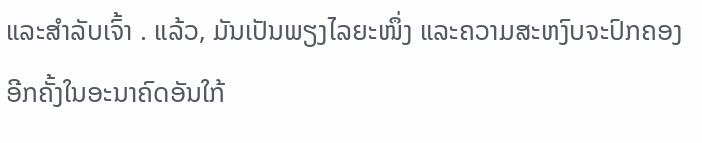ແລະສຳລັບເຈົ້າ . ແລ້ວ, ມັນເປັນພຽງໄລຍະໜຶ່ງ ແລະຄວາມສະຫງົບຈະປົກຄອງອີກຄັ້ງໃນອະນາຄົດອັນໃກ້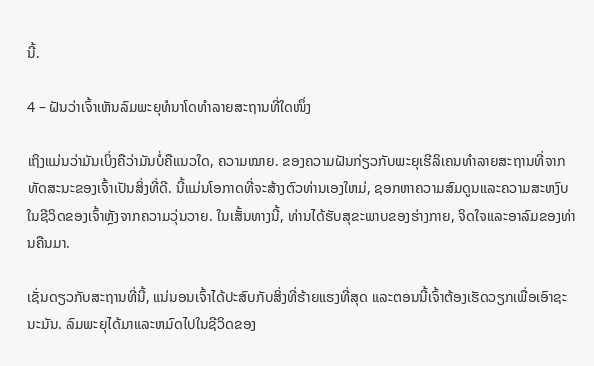ນີ້.

4 – ຝັນວ່າເຈົ້າເຫັນລົມພະຍຸທໍນາໂດທຳລາຍສະຖານທີ່ໃດໜຶ່ງ

ເຖິງແມ່ນວ່າມັນເບິ່ງຄືວ່າມັນບໍ່ຄືແນວໃດ, ຄວາມໝາຍ. ຂອງຄວາມຝັນກ່ຽວກັບພະຍຸເຮີລິເຄນທໍາລາຍສະຖານທີ່ຈາກທັດສະນະຂອງເຈົ້າເປັນສິ່ງທີ່ດີ. ນີ້ແມ່ນໂອກາດທີ່ຈະສ້າງຕົວທ່ານເອງໃຫມ່, ຊອກຫາຄວາມສົມດູນແລະຄວາມສະຫງົບໃນຊີວິດຂອງເຈົ້າຫຼັງຈາກຄວາມວຸ່ນວາຍ. ໃນເສັ້ນທາງນີ້, ທ່ານໄດ້ຮັບສຸຂະພາບຂອງຮ່າງກາຍ, ຈິດໃຈແລະອາລົມຂອງທ່ານຄືນມາ.

ເຊັ່ນດຽວກັບສະຖານທີ່ນີ້, ແນ່ນອນເຈົ້າໄດ້ປະສົບກັບສິ່ງທີ່ຮ້າຍແຮງທີ່ສຸດ ແລະຕອນນີ້ເຈົ້າຕ້ອງເຮັດວຽກເພື່ອເອົາຊະນະມັນ. ລົມພະຍຸໄດ້ມາແລະຫມົດໄປໃນຊີວິດຂອງ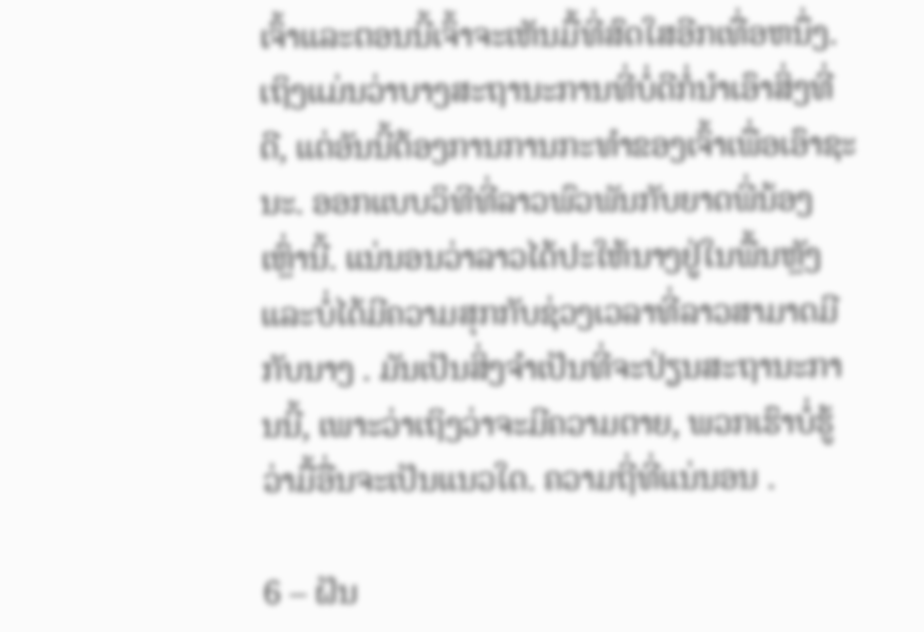ເຈົ້າແລະຕອນນີ້ເຈົ້າຈະເຫັນມື້ທີ່ສົດໃສອີກເທື່ອຫນຶ່ງ. ເຖິງແມ່ນວ່າບາງສະຖານະການທີ່ບໍ່ດີກໍ່ນໍາເອົາສິ່ງທີ່ດີ, ແຕ່ອັນນີ້ຕ້ອງການການກະທໍາຂອງເຈົ້າເພື່ອເອົາຊະນະ. ອອກແບບວິທີທີ່ລາວພົວພັນກັບຍາດພີ່ນ້ອງເຫຼົ່ານີ້. ແນ່ນອນວ່າລາວໄດ້ປະໃຫ້ນາງຢູ່ໃນພື້ນຫຼັງ ແລະບໍ່ໄດ້ມີຄວາມສຸກກັບຊ່ວງເວລາທີ່ລາວສາມາດມີກັບນາງ . ມັນເປັນສິ່ງຈໍາເປັນທີ່ຈະປ່ຽນສະຖານະການນີ້, ເພາະວ່າເຖິງວ່າຈະມີຄວາມຕາຍ, ພວກເຮົາບໍ່ຮູ້ວ່າມື້ອື່ນຈະເປັນແນວໃດ. ຄວາມຖີ່ທີ່ແນ່ນອນ .

6 – ຝັນ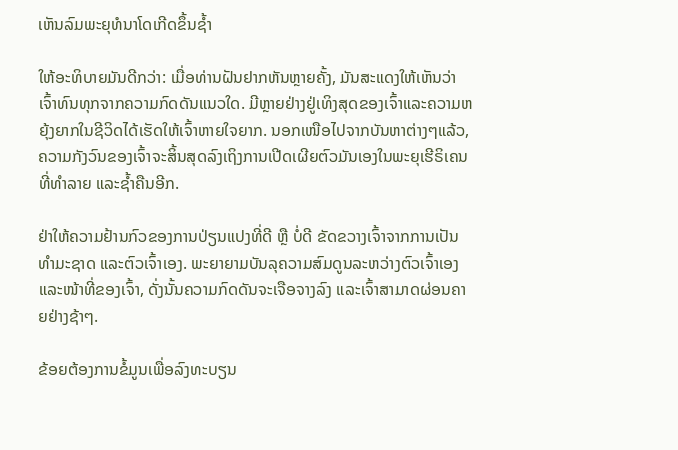ເຫັນລົມພະຍຸທໍນາໂດເກີດຂຶ້ນຊ້ຳ

ໃຫ້ອະທິບາຍມັນດີກວ່າ: ເມື່ອທ່ານຝັນຢາກຫັນຫຼາຍຄັ້ງ, ມັນສະແດງໃຫ້ເຫັນວ່າເຈົ້າທົນທຸກຈາກຄວາມກົດດັນແນວໃດ. ມີຫຼາຍຢ່າງຢູ່ເທິງສຸດຂອງເຈົ້າແລະຄວາມຫຍຸ້ງຍາກໃນຊີວິດໄດ້ເຮັດໃຫ້ເຈົ້າຫາຍໃຈຍາກ. ນອກເໜືອໄປຈາກບັນຫາຕ່າງໆແລ້ວ, ຄວາມກັງວົນຂອງເຈົ້າຈະສິ້ນສຸດລົງເຖິງການເປີດເຜີຍຕົວມັນເອງໃນພະຍຸເຮີຣິເຄນທີ່ທຳລາຍ ແລະຊໍ້າຄືນອີກ.

ຢ່າໃຫ້ຄວາມຢ້ານກົວຂອງການປ່ຽນແປງທີ່ດີ ຫຼື ບໍ່ດີ ຂັດຂວາງເຈົ້າຈາກການເປັນທໍາມະຊາດ ແລະຕົວເຈົ້າເອງ. ພະຍາຍາມບັນລຸຄວາມສົມດູນລະຫວ່າງຕົວເຈົ້າເອງ ແລະໜ້າທີ່ຂອງເຈົ້າ, ດັ່ງນັ້ນຄວາມກົດດັນຈະເຈືອຈາງລົງ ແລະເຈົ້າສາມາດຜ່ອນຄາຍຢ່າງຊ້າໆ.

ຂ້ອຍຕ້ອງການຂໍ້ມູນເພື່ອລົງທະບຽນ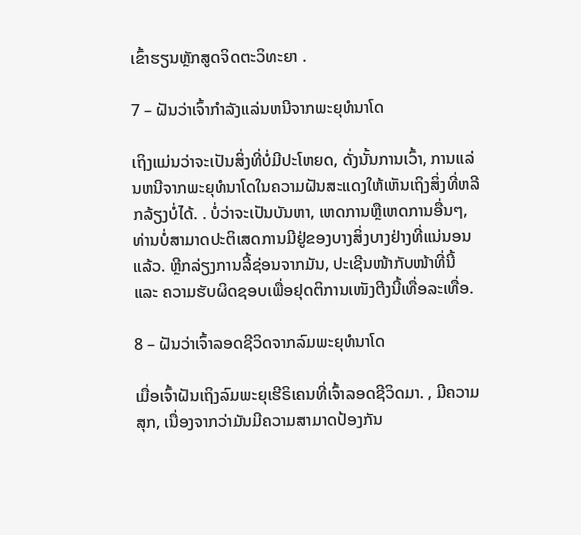ເຂົ້າຮຽນຫຼັກສູດຈິດຕະວິທະຍາ .

7 – ຝັນວ່າເຈົ້າກໍາລັງແລ່ນຫນີຈາກພະຍຸທໍນາໂດ

ເຖິງແມ່ນວ່າຈະເປັນສິ່ງທີ່ບໍ່ມີປະໂຫຍດ, ດັ່ງນັ້ນການເວົ້າ, ການແລ່ນຫນີຈາກພະຍຸທໍນາໂດໃນຄວາມຝັນສະແດງໃຫ້ເຫັນເຖິງສິ່ງທີ່ຫລີກລ້ຽງບໍ່ໄດ້. . ບໍ່ວ່າຈະເປັນບັນຫາ, ເຫດການຫຼືເຫດການອື່ນໆ, ທ່ານບໍ່ສາມາດປະຕິເສດການມີຢູ່ຂອງບາງສິ່ງບາງຢ່າງທີ່ແນ່ນອນແລ້ວ. ຫຼີກລ່ຽງການລີ້ຊ່ອນຈາກມັນ, ປະເຊີນໜ້າກັບໜ້າທີ່ນີ້ ແລະ ຄວາມຮັບຜິດຊອບເພື່ອຢຸດຕິການເໜັງຕີງນີ້ເທື່ອລະເທື່ອ.

8 – ຝັນວ່າເຈົ້າລອດຊີວິດຈາກລົມພະຍຸທໍນາໂດ

ເມື່ອເຈົ້າຝັນເຖິງລົມພະຍຸເຮີຣິເຄນທີ່ເຈົ້າລອດຊີວິດມາ. , ມີຄວາມສຸກ, ເນື່ອງຈາກວ່າມັນມີຄວາມສາມາດປ້ອງກັນ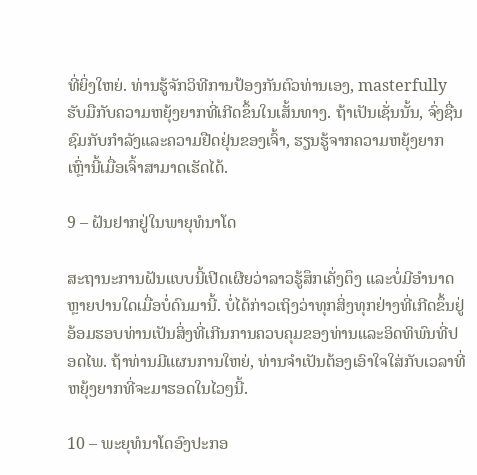ທີ່ຍິ່ງໃຫຍ່. ທ່ານຮູ້ຈັກວິທີການປ້ອງກັນຕົວທ່ານເອງ, masterfully ຮັບມືກັບຄວາມຫຍຸ້ງຍາກທີ່ເກີດຂຶ້ນໃນເສັ້ນທາງ. ຖ້າເປັນເຊັ່ນນັ້ນ, ຈົ່ງຊື່ນຊົມກັບກຳລັງແລະຄວາມຢືດຢຸ່ນຂອງເຈົ້າ, ຮຽນຮູ້ຈາກຄວາມຫຍຸ້ງຍາກເຫຼົ່ານີ້ເມື່ອເຈົ້າສາມາດເຮັດໄດ້.

9 – ຝັນຢາກຢູ່ໃນພາຍຸທໍນາໂດ

ສະຖານະການຝັນແບບນີ້ເປີດເຜີຍວ່າລາວຮູ້ສຶກເຄັ່ງຕຶງ ແລະບໍ່ມີອຳນາດຫຼາຍປານໃດເມື່ອບໍ່ດົນມານີ້. ບໍ່ໄດ້ກ່າວເຖິງວ່າທຸກສິ່ງທຸກຢ່າງທີ່ເກີດຂຶ້ນຢູ່ອ້ອມຮອບທ່ານເປັນສິ່ງທີ່ເກີນການຄວບຄຸມຂອງທ່ານແລະອິດທິພົນທີ່ປອດໄພ. ຖ້າທ່ານມີແຜນການໃຫຍ່, ທ່ານຈໍາເປັນຕ້ອງເອົາໃຈໃສ່ກັບເວລາທີ່ຫຍຸ້ງຍາກທີ່ຈະມາຮອດໃນໄວໆນີ້.

10 – ພະຍຸທໍນາໂດອົງປະກອ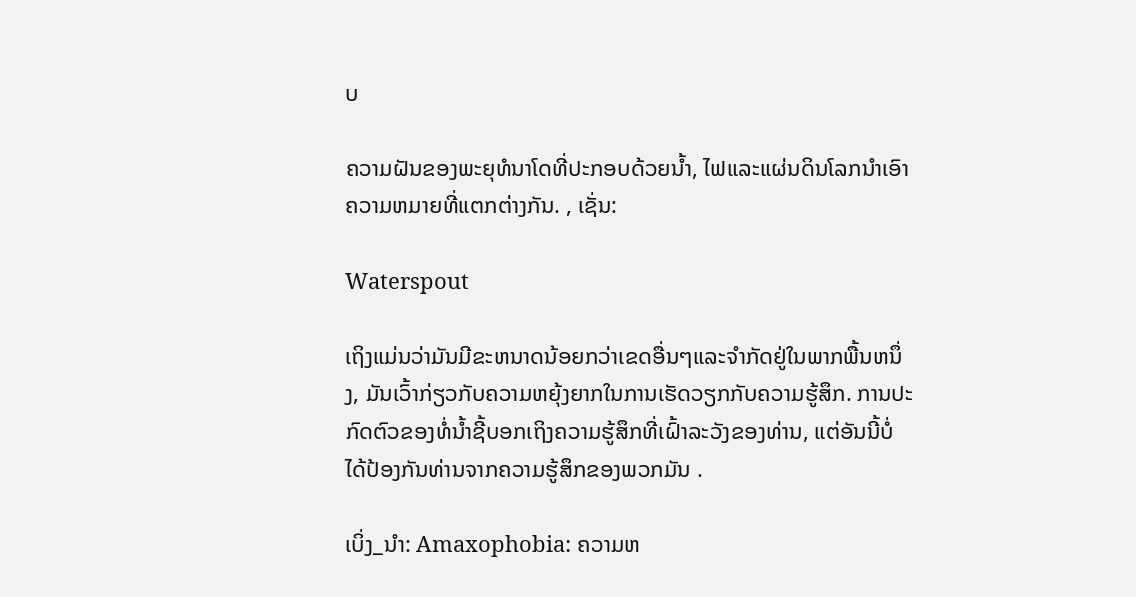ບ

ຄວາມຝັນຂອງພະຍຸທໍນາໂດທີ່ປະກອບດ້ວຍນ້ຳ, ໄຟແລະແຜ່ນດິນໂລກນໍາເອົາຄວາມຫມາຍທີ່ແຕກຕ່າງກັນ. , ເຊັ່ນ:

Waterspout

ເຖິງແມ່ນວ່າມັນມີຂະຫນາດນ້ອຍກວ່າເຂດອື່ນໆແລະຈໍາກັດຢູ່ໃນພາກພື້ນຫນຶ່ງ, ມັນເວົ້າກ່ຽວກັບຄວາມຫຍຸ້ງຍາກໃນການເຮັດວຽກກັບຄວາມຮູ້ສຶກ. ການປະກົດຕົວຂອງທໍ່ນ້ຳຊີ້ບອກເຖິງຄວາມຮູ້ສຶກທີ່ເຝົ້າລະວັງຂອງທ່ານ, ແຕ່ອັນນີ້ບໍ່ໄດ້ປ້ອງກັນທ່ານຈາກຄວາມຮູ້ສຶກຂອງພວກມັນ .

ເບິ່ງ_ນຳ: Amaxophobia: ຄວາມຫ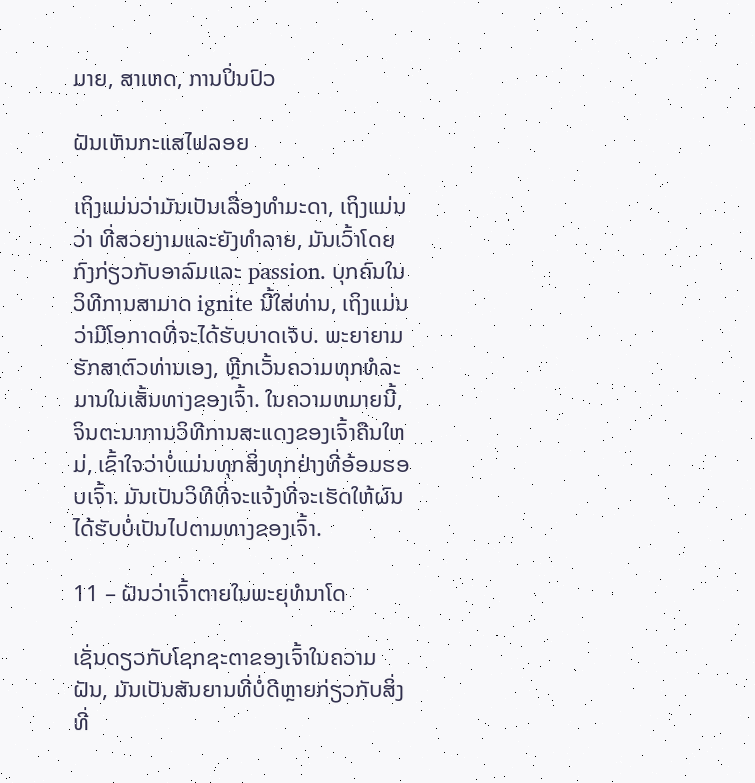ມາຍ, ສາເຫດ, ການປິ່ນປົວ

ຝັນເຫັນກະແສໄຟລອຍ

ເຖິງແມ່ນວ່າມັນເປັນເລື່ອງທຳມະດາ, ເຖິງແມ່ນວ່າ ທີ່ສວຍງາມແລະຍັງທໍາລາຍ, ມັນເວົ້າໂດຍກົງກ່ຽວກັບອາລົມແລະ passion. ບຸກຄົນໃນວິທີການສາມາດ ignite ນີ້ໃສ່ທ່ານ, ເຖິງແມ່ນວ່າມີໂອກາດທີ່ຈະໄດ້ຮັບບາດເຈັບ. ພະຍາຍາມຮັກສາຕົວທ່ານເອງ, ຫຼີກເວັ້ນຄວາມທຸກທໍລະມານໃນເສັ້ນທາງຂອງເຈົ້າ. ໃນຄວາມຫມາຍນີ້, ຈິນຕະນາການວິທີການສະແດງຂອງເຈົ້າຄືນໃຫມ່, ເຂົ້າໃຈວ່າບໍ່ແມ່ນທຸກສິ່ງທຸກຢ່າງທີ່ອ້ອມຮອບເຈົ້າ. ມັນເປັນວິທີທີ່ຈະແຈ້ງທີ່ຈະເຮັດໃຫ້ຜົນໄດ້ຮັບບໍ່ເປັນໄປຕາມທາງຂອງເຈົ້າ.

11 – ຝັນວ່າເຈົ້າຕາຍໃນພະຍຸທໍນາໂດ

ເຊັ່ນດຽວກັບໂຊກຊະຕາຂອງເຈົ້າໃນຄວາມຝັນ, ມັນເປັນສັນຍານທີ່ບໍ່ດີຫຼາຍກ່ຽວກັບສິ່ງທີ່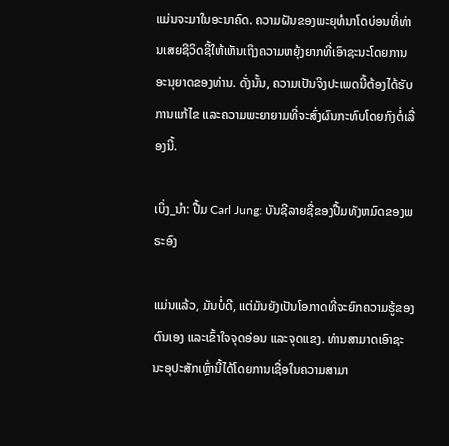ແມ່ນຈະມາໃນອະນາຄົດ. ຄວາມຝັນຂອງພະຍຸທໍນາໂດບ່ອນທີ່ທ່ານເສຍຊີວິດຊີ້ໃຫ້ເຫັນເຖິງຄວາມຫຍຸ້ງຍາກທີ່ເອົາຊະນະໂດຍການອະນຸຍາດຂອງທ່ານ. ດັ່ງນັ້ນ, ຄວາມເປັນຈິງປະເພດນີ້ຕ້ອງໄດ້ຮັບການແກ້ໄຂ ແລະຄວາມພະຍາຍາມທີ່ຈະສົ່ງຜົນກະທົບໂດຍກົງຕໍ່ເລື່ອງນີ້.

ເບິ່ງ_ນຳ: ປື້ມ Carl Jung: ບັນຊີລາຍຊື່ຂອງປື້ມທັງຫມົດຂອງພຣະອົງ

ແມ່ນແລ້ວ, ມັນບໍ່ດີ, ແຕ່ມັນຍັງເປັນໂອກາດທີ່ຈະຍົກຄວາມຮູ້ຂອງຕົນເອງ ແລະເຂົ້າໃຈຈຸດອ່ອນ ແລະຈຸດແຂງ. ທ່ານສາມາດເອົາຊະນະອຸປະສັກເຫຼົ່ານີ້ໄດ້ໂດຍການເຊື່ອໃນຄວາມສາມາ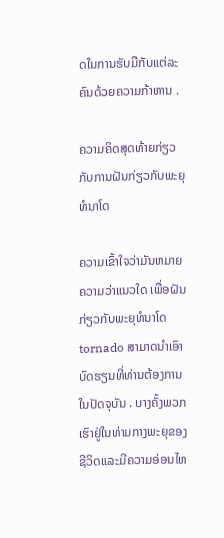ດໃນການຮັບມືກັບແຕ່ລະຄົນດ້ວຍຄວາມກ້າຫານ .

ຄວາມຄິດສຸດທ້າຍກ່ຽວກັບການຝັນກ່ຽວກັບພະຍຸທໍນາໂດ

ຄວາມເຂົ້າໃຈວ່າມັນຫມາຍຄວາມວ່າແນວໃດ ເພື່ອຝັນກ່ຽວກັບພະຍຸທໍນາໂດ tornado ສາມາດນໍາເອົາບົດຮຽນທີ່ທ່ານຕ້ອງການໃນປັດຈຸບັນ . ບາງຄັ້ງພວກເຮົາຢູ່ໃນທ່າມກາງພະຍຸຂອງຊີວິດແລະມີຄວາມອ່ອນໄຫ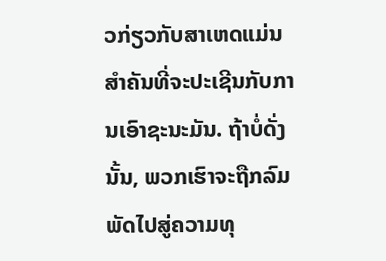ວກ່ຽວກັບສາເຫດແມ່ນສໍາຄັນທີ່ຈະປະເຊີນກັບການເອົາຊະນະມັນ. ຖ້າບໍ່ດັ່ງນັ້ນ, ພວກເຮົາຈະຖືກລົມພັດໄປສູ່ຄວາມທຸ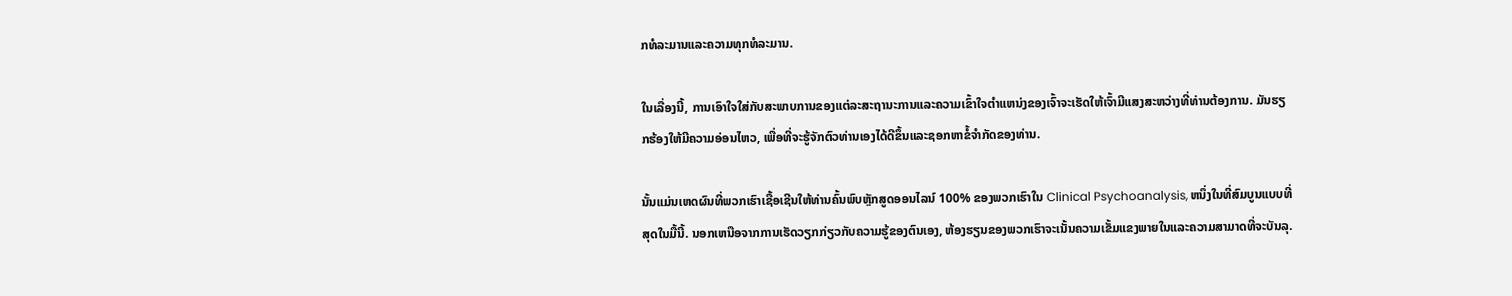ກທໍລະມານແລະຄວາມທຸກທໍລະມານ.

ໃນເລື່ອງນີ້, ການເອົາໃຈໃສ່ກັບສະພາບການຂອງແຕ່ລະສະຖານະການແລະຄວາມເຂົ້າໃຈຕໍາແຫນ່ງຂອງເຈົ້າຈະເຮັດໃຫ້ເຈົ້າມີແສງສະຫວ່າງທີ່ທ່ານຕ້ອງການ. ມັນຮຽກຮ້ອງໃຫ້ມີຄວາມອ່ອນໄຫວ, ເພື່ອທີ່ຈະຮູ້ຈັກຕົວທ່ານເອງໄດ້ດີຂຶ້ນແລະຊອກຫາຂໍ້ຈໍາກັດຂອງທ່ານ.

ນັ້ນແມ່ນເຫດຜົນທີ່ພວກເຮົາເຊື້ອເຊີນໃຫ້ທ່ານຄົ້ນພົບຫຼັກສູດອອນໄລນ໌ 100% ຂອງພວກເຮົາໃນ Clinical Psychoanalysis, ຫນຶ່ງໃນທີ່ສົມບູນແບບທີ່ສຸດໃນມື້ນີ້. ນອກເຫນືອຈາກການເຮັດວຽກກ່ຽວກັບຄວາມຮູ້ຂອງຕົນເອງ, ຫ້ອງຮຽນຂອງພວກເຮົາຈະເນັ້ນຄວາມເຂັ້ມແຂງພາຍໃນແລະຄວາມສາມາດທີ່ຈະບັນລຸ.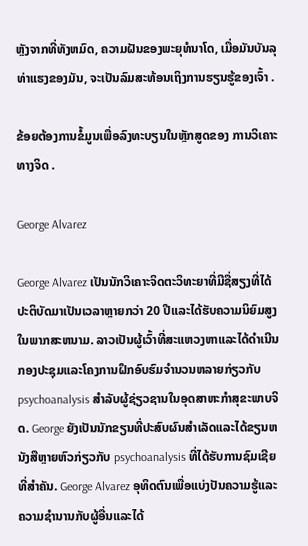ຫຼັງຈາກທີ່ທັງຫມົດ, ຄວາມຝັນຂອງພະຍຸທໍນາໂດ, ເມື່ອມັນບັນລຸທ່າແຮງຂອງມັນ, ຈະເປັນລົມສະທ້ອນເຖິງການຮຽນຮູ້ຂອງເຈົ້າ .

ຂ້ອຍຕ້ອງການຂໍ້ມູນເພື່ອລົງທະບຽນໃນຫຼັກສູດຂອງ ການວິເຄາະທາງຈິດ .

George Alvarez

George Alvarez ເປັນນັກວິເຄາະຈິດຕະວິທະຍາທີ່ມີຊື່ສຽງທີ່ໄດ້ປະຕິບັດມາເປັນເວລາຫຼາຍກວ່າ 20 ປີແລະໄດ້ຮັບຄວາມນິຍົມສູງໃນພາກສະຫນາມ. ລາວເປັນຜູ້ເວົ້າທີ່ສະແຫວງຫາແລະໄດ້ດໍາເນີນກອງປະຊຸມແລະໂຄງການຝຶກອົບຮົມຈໍານວນຫລາຍກ່ຽວກັບ psychoanalysis ສໍາລັບຜູ້ຊ່ຽວຊານໃນອຸດສາຫະກໍາສຸຂະພາບຈິດ. George ຍັງເປັນນັກຂຽນທີ່ປະສົບຜົນສໍາເລັດແລະໄດ້ຂຽນຫນັງສືຫຼາຍຫົວກ່ຽວກັບ psychoanalysis ທີ່ໄດ້ຮັບການຊົມເຊີຍທີ່ສໍາຄັນ. George Alvarez ອຸທິດຕົນເພື່ອແບ່ງປັນຄວາມຮູ້ແລະຄວາມຊໍານານກັບຜູ້ອື່ນແລະໄດ້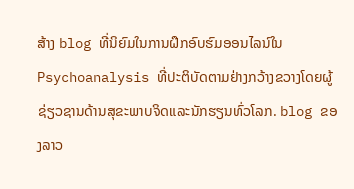ສ້າງ blog ທີ່ນິຍົມໃນການຝຶກອົບຮົມອອນໄລນ໌ໃນ Psychoanalysis ທີ່ປະຕິບັດຕາມຢ່າງກວ້າງຂວາງໂດຍຜູ້ຊ່ຽວຊານດ້ານສຸຂະພາບຈິດແລະນັກຮຽນທົ່ວໂລກ. blog ຂອງລາວ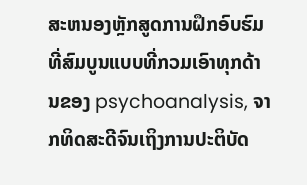ສະຫນອງຫຼັກສູດການຝຶກອົບຮົມທີ່ສົມບູນແບບທີ່ກວມເອົາທຸກດ້ານຂອງ psychoanalysis, ຈາກທິດສະດີຈົນເຖິງການປະຕິບັດ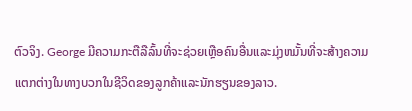ຕົວຈິງ. George ມີຄວາມກະຕືລືລົ້ນທີ່ຈະຊ່ວຍເຫຼືອຄົນອື່ນແລະມຸ່ງຫມັ້ນທີ່ຈະສ້າງຄວາມແຕກຕ່າງໃນທາງບວກໃນຊີວິດຂອງລູກຄ້າແລະນັກຮຽນຂອງລາວ.